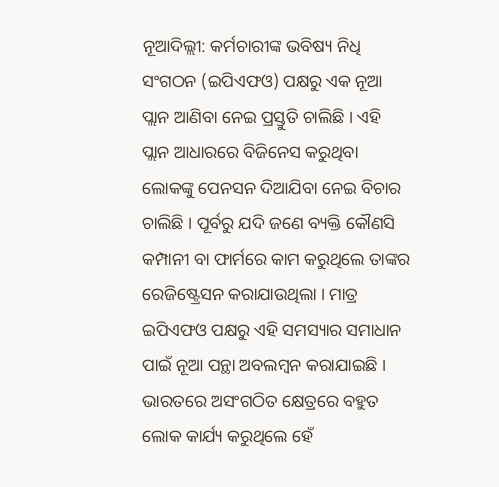ନୂଆଦିଲ୍ଲୀ: କର୍ମଚାରୀଙ୍କ ଭବିଷ୍ୟ ନିଧି ସଂଗଠନ (ଇପିଏଫଓ) ପକ୍ଷରୁ ଏକ ନୂଆ ପ୍ଲାନ ଆଣିବା ନେଇ ପ୍ରସ୍ତୁତି ଚାଲିଛି । ଏହି ପ୍ଲାନ ଆଧାରରେ ବିଜିନେସ କରୁଥିବା ଲୋକଙ୍କୁ ପେନସନ ଦିଆଯିବା ନେଇ ବିଚାର ଚାଲିଛି । ପୂର୍ବରୁ ଯଦି ଜଣେ ବ୍ୟକ୍ତି କୌଣସି କମ୍ପାନୀ ବା ଫାର୍ମରେ କାମ କରୁଥିଲେ ତାଙ୍କର ରେଜିଷ୍ଟ୍ରେସନ କରାଯାଉଥିଲା । ମାତ୍ର ଇପିଏଫଓ ପକ୍ଷରୁ ଏହି ସମସ୍ୟାର ସମାଧାନ ପାଇଁ ନୂଆ ପନ୍ଥା ଅବଲମ୍ବନ କରାଯାଇଛି ।
ଭାରତରେ ଅସଂଗଠିତ କ୍ଷେତ୍ରରେ ବହୁତ ଲୋକ କାର୍ଯ୍ୟ କରୁଥିଲେ ହେଁ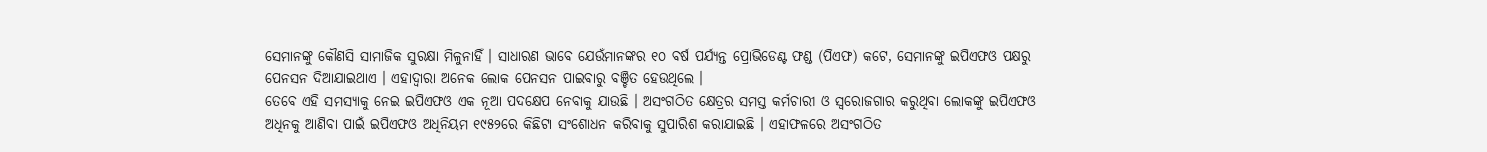ସେମାନଙ୍କୁ କୌଣସି ସାମାଜିକ ସୁରକ୍ଷା ମିଳୁନାହିଁ । ସାଧାରଣ ଭାବେ ଯେଉଁମାନଙ୍କର ୧୦ ବର୍ଷ ପର୍ଯ୍ୟନ୍ତ ପ୍ରୋଭିଡେଣ୍ଟ ଫଣ୍ଡ (ପିଏଫ) କଟେ, ସେମାନଙ୍କୁ ଇପିଏଫଓ ପକ୍ଷରୁ ପେନସନ ଦିଆଯାଇଥାଏ । ଏହାଦ୍ୱାରା ଅନେକ ଲୋକ ପେନସନ ପାଇବାରୁ ବଞ୍ଚିତ ହେଉଥିଲେ ।
ତେବେ ଏହି ସମସ୍ୟାକୁ ନେଇ ଇପିଏଫଓ ଏକ ନୂଆ ପଦକ୍ଷେପ ନେବାକୁ ଯାଉଛି । ଅସଂଗଠିତ କ୍ଷେତ୍ରର ସମସ୍ତ କର୍ମଚାରୀ ଓ ସ୍ୱରୋଜଗାର କରୁଥିବା ଲୋକଙ୍କୁ ଇପିଏଫଓ ଅଧିନକୁ ଆଣିବା ପାଇଁ ଇପିଏଫଓ ଅଧିନିୟମ ୧୯୫୨ରେ କିଛିଟା ସଂଶୋଧନ କରିବାକୁ ସୁପାରିଶ କରାଯାଇଛି । ଏହାଫଳରେ ଅସଂଗଠିତ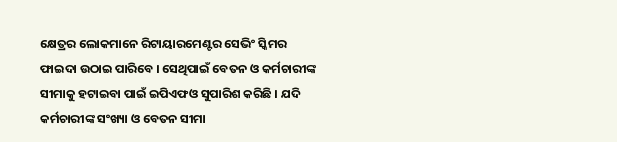କ୍ଷେତ୍ରର ଲୋକମାନେ ରିଟାୟାରମେଣ୍ଟର ସେଭିଂ ସ୍କିମର ଫାଇଦା ଉଠାଇ ପାରିବେ । ସେଥିପାଇଁ ବେତନ ଓ କର୍ମଚାରୀଙ୍କ ସୀମାକୁ ହଟାଇବା ପାଇଁ ଇପିଏଫଓ ସୁପାରିଶ କରିଛି । ଯଦି କର୍ମଚାରୀଙ୍କ ସଂଖ୍ୟା ଓ ବେତନ ସୀମା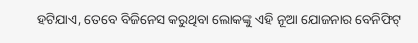ହଟିଯାଏ, ତେବେ ବିଜିନେସ କରୁଥିବା ଲୋକଙ୍କୁ ଏହି ନୂଆ ଯୋଜନାର ବେନିଫିଟ୍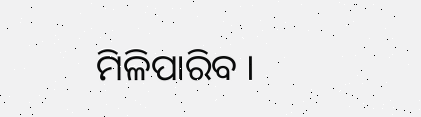ମିଳିପାରିବ ।